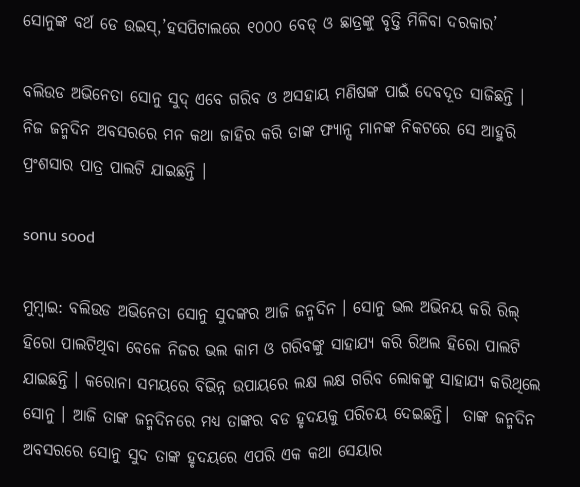ସୋନୁଙ୍କ ବର୍ଥ ଡେ ଉଇସ୍,’ହସପିଟାଲରେ ୧୦୦୦ ବେଡ୍ ଓ ଛାତ୍ରଙ୍କୁ ବୃତ୍ତି ମିଳିବା ଦରକାର’

ବଲିଉଡ ଅଭିନେତା ସୋନୁ ସୁଦ୍ ଏବେ ଗରିବ ଓ ଅସହାୟ ମଣିଷଙ୍କ ପାଇଁ ଦେବଦୂତ ସାଜିଛନ୍ତି । ନିଜ ଜନ୍ମଦିନ ଅବସରରେ ମନ କଥା ଜାହିର କରି ତାଙ୍କ ଫ୍ୟାନ୍ସ ମାନଙ୍କ ନିକଟରେ ସେ ଆହୁରି ପ୍ରଂଶସାର ପାତ୍ର ପାଲଟି ଯାଇଛନ୍ତି ।

sonu sood

ମୁମ୍ବାଇ: ବଲିଉଡ ଅଭିନେତା ସୋନୁ ସୁଦଙ୍କର ଆଜି ଜନ୍ମଦିନ । ସୋନୁ ଭଲ ଅଭିନୟ କରି ରିଲ୍ ହିରୋ ପାଲଟିଥିବା ବେଳେ ନିଜର ଭଲ କାମ ଓ ଗରିବଙ୍କୁ ସାହାଯ୍ୟ କରି ରିଅଲ ହିରୋ ପାଲଟି ଯାଇଛନ୍ତି । କରୋନା ସମୟରେ ବିଭିନ୍ନ ଉପାୟରେ ଲକ୍ଷ ଲକ୍ଷ ଗରିବ ଲୋକଙ୍କୁ ସାହାଯ୍ୟ କରିଥିଲେ ସୋନୁ । ଆଜି ତାଙ୍କ ଜନ୍ମଦିନରେ ମଧ୍ୟ ତାଙ୍କର ବଡ ହୃଦୟକୁ ପରିଚୟ ଦେଇଛନ୍ତି।  ତାଙ୍କ ଜନ୍ମଦିନ ଅବସରରେ ସୋନୁ ସୁଦ ତାଙ୍କ ହୃଦୟରେ ଏପରି ଏକ କଥା ସେୟାର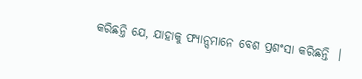କରିଛନ୍ତି ଯେ, ଯାହାକୁ ଫ୍ୟାନ୍ସମାନେ ବେଶ ପ୍ରଶଂସା କରିଛନ୍ତି  ।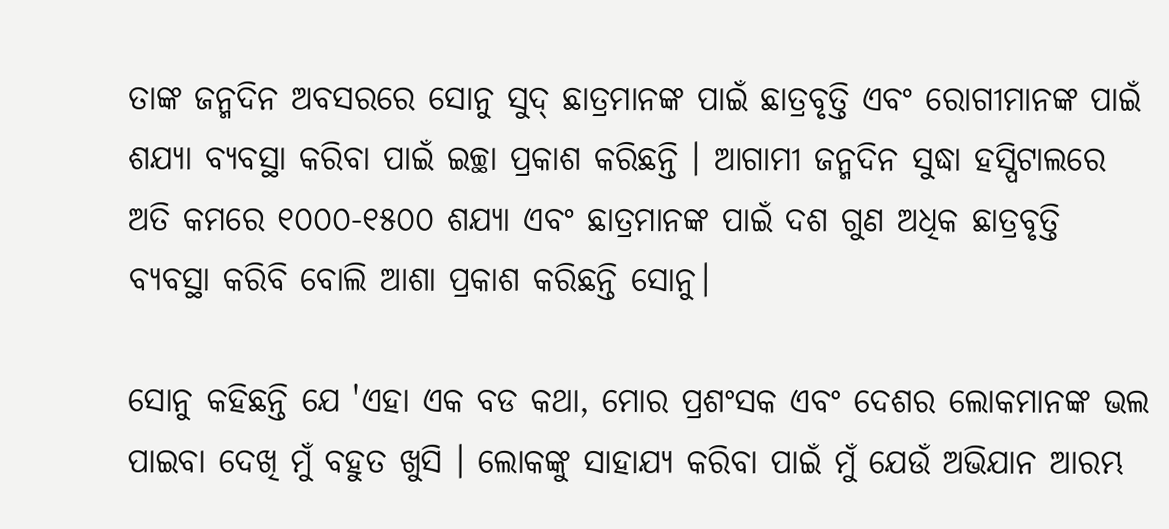ତାଙ୍କ ଜନ୍ମଦିନ ଅବସରରେ ସୋନୁ ସୁଦ୍ ଛାତ୍ରମାନଙ୍କ ପାଇଁ ଛାତ୍ରବୃତ୍ତି ଏବଂ ରୋଗୀମାନଙ୍କ ପାଇଁ ଶଯ୍ୟା ବ୍ୟବସ୍ଥା କରିବା ପାଇଁ ଇଚ୍ଛା ପ୍ରକାଶ କରିଛନ୍ତି । ଆଗାମୀ ଜନ୍ମଦିନ ସୁଦ୍ଧା ହସ୍ପିଟାଲରେ ଅତି କମରେ ୧୦୦୦-୧୫୦୦ ଶଯ୍ୟା ଏବଂ ଛାତ୍ରମାନଙ୍କ ପାଇଁ ଦଶ ଗୁଣ ଅଧିକ ଛାତ୍ରବୃତ୍ତି ବ୍ୟବସ୍ଥା କରିବି ବୋଲି ଆଶା ପ୍ରକାଶ କରିଛନ୍ତି ସୋନୁ।

ସୋନୁ କହିଛନ୍ତି ଯେ 'ଏହା ଏକ ବଡ କଥା, ମୋର ପ୍ରଶଂସକ ଏବଂ ଦେଶର ଲୋକମାନଙ୍କ ଭଲ ପାଇବା ଦେଖି ମୁଁ ବହୁତ ଖୁସି । ଲୋକଙ୍କୁ ସାହାଯ୍ୟ କରିବା ପାଇଁ ମୁଁ ଯେଉଁ ଅଭିଯାନ ଆରମ୍ଭ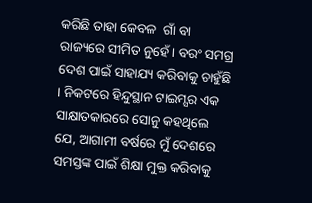କରିଛି ତାହା କେବଳ  ଗାଁ ବା ରାଜ୍ୟରେ ସୀମିତ ନୁହେଁ। ବରଂ ସମଗ୍ର ଦେଶ ପାଇଁ ସାହାଯ୍ୟ କରିବାକୁ ଚାହୁଁଛି । ନିକଟରେ ହିନ୍ଦୁସ୍ଥାନ ଟାଇମ୍ସର ଏକ  ସାକ୍ଷାତକାରରେ ସୋନୁ କହଥିଲେ ଯେ, ଆଗାମୀ ବର୍ଷରେ ମୁଁ ଦେଶରେ ସମସ୍ତଙ୍କ ପାଇଁ ଶିକ୍ଷା ମୁକ୍ତ କରିବାକୁ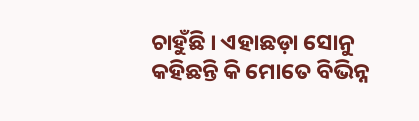ଚାହୁଁଛି । ଏହାଛଡ଼ା ସୋନୁ କହିଛନ୍ତି କି ମୋତେ ବିଭିନ୍ନ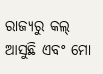ରାଜ୍ୟରୁ କଲ୍ ଆସୁଛି ଏବଂ ମୋ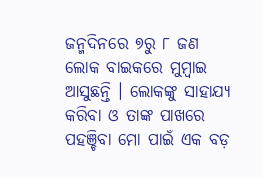ଜନ୍ମଦିନରେ ୭ରୁ ୮ ଜଣ ଲୋକ ବାଇକରେ ମୁମ୍ବାଇ ଆସୁଛନ୍ତି । ଲୋକଙ୍କୁ ସାହାଯ୍ୟ କରିବା ଓ ତାଙ୍କ ପାଖରେ ପହଞ୍ଚିବା ମୋ ପାଇଁ ଏକ ବଡ଼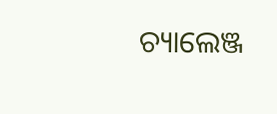ଚ୍ୟାଲେଞ୍ଜ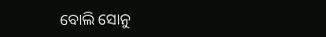ବୋଲି ସୋନୁ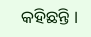କହିଛନ୍ତି ।